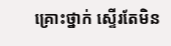គ្រោះថ្នាក់ ស្ទើរតែមិន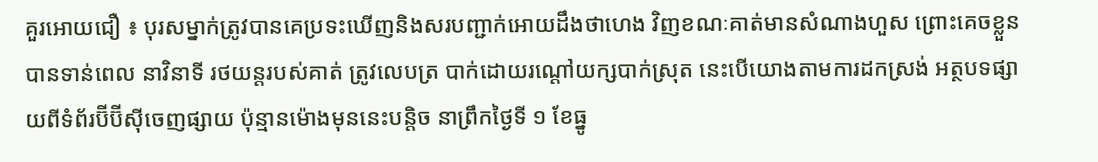គួរអោយជឿ ៖ បុរសម្នាក់ត្រូវបានគេប្រទះឃើញនិងសរបញ្ជាក់អោយដឹងថាហេង វិញខណៈគាត់មានសំណាងហួស ព្រោះគេចខ្លួនបានទាន់ពេល នាវិនាទី រថយន្តរបស់គាត់ ត្រូវលេបត្រ បាក់ដោយរណ្តៅយក្សបាក់ស្រុត នេះបើយោងតាមការដកស្រង់ អត្ថបទផ្សាយពីទំព័រប៊ីប៊ីស៊ីចេញផ្សាយ ប៉ុន្មានម៉ោងមុននេះបន្តិច នាព្រឹកថ្ងៃទី ១ ខែធ្នូ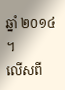ឆ្នាំ ២០១៤ ។
លើសពី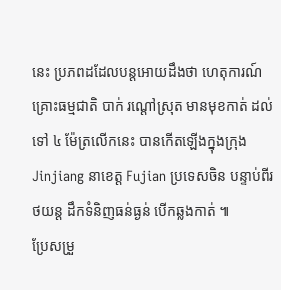នេះ ប្រភពដដែលបន្តអោយដឹងថា ហេតុការណ៍គ្រោះធម្មជាតិ បាក់ រណ្តៅស្រុត មានមុខកាត់ ដល់ទៅ ៤ ម៉ែត្រលើកនេះ បានកើតឡើងក្នុងក្រុង Jinjiang នាខេត្ត Fujian ប្រទេសចិន បន្ទាប់ពីរថយន្ត ដឹកទំនិញធន់ធ្ងន់ បើកឆ្លងកាត់ ៕
ប្រែសម្រួ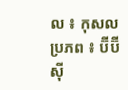ល ៖ កុសល
ប្រភព ៖ ប៊ីប៊ីស៊ី